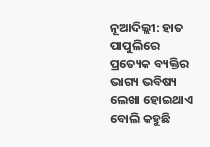ନୂଆଦିଲ୍ଲୀ: ହାତ ପାପୁଲିରେ ପ୍ରତ୍ୟେକ ବ୍ୟକ୍ତିର ଭାଗ୍ୟ ଭବିଷ୍ୟ ଲେଖା ହୋଇଥାଏ ବୋଲି କହୁଛି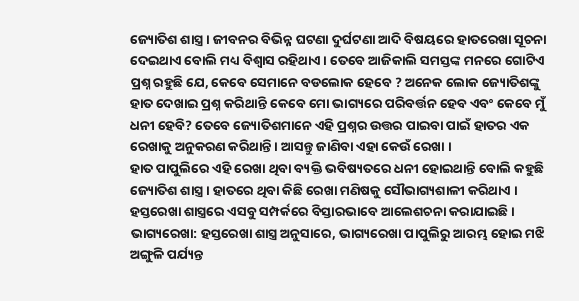ଜ୍ୟୋତିଶ ଶାସ୍ତ୍ର । ଜୀବନର ବିଭିନ୍ନ ଘଟଣା ଦୁର୍ଘଟଣା ଆଦି ବିଷୟରେ ହାତରେଖା ସୂଚନା ଦେଇଥାଏ ବୋଲି ମଧ୍ୟ ବିଶ୍ୱାସ ରହିଥାଏ । ତେବେ ଆଜିକାଲି ସମସ୍ତଙ୍କ ମନରେ ଗୋଟିଏ ପ୍ରଶ୍ନ ରହୁଛି ଯେ, କେବେ ସେମାନେ ବଡଲୋକ ହେବେ ? ଅନେକ ଲୋକ ଜ୍ୟୋତିଶଙ୍କୁ ହାତ ଦେଖାଇ ପ୍ରଶ୍ନ କରିଥାନ୍ତି କେବେ ମୋ ଭାଗ୍ୟରେ ପରିବର୍ତ୍ତନ ହେବ ଏବଂ କେବେ ମୁଁ ଧନୀ ହେବି? ତେବେ ଜ୍ୟୋତିଶମାନେ ଏହି ପ୍ରଶ୍ନର ଉତ୍ତର ପାଇବା ପାଇଁ ହାତର ଏକ ରେଖାକୁ ଅନୁକରଣ କରିଥାନ୍ତି । ଆସନ୍ତୁ ଜାଣିବା ଏହା କେଉଁ ରେଖା ।
ହାତ ପାପୁଲିରେ ଏହି ରେଖା ଥିବା ବ୍ୟକ୍ତି ଭବିଷ୍ୟତରେ ଧନୀ ହୋଇଥାନ୍ତି ବୋଲି କହୁଛି ଜ୍ୟୋତିଶ ଶାସ୍ତ୍ର । ହାତରେ ଥିବା କିଛି ରେଖା ମଣିଷକୁ ସୌଭାଗ୍ୟଶାଳୀ କରିଥାଏ । ହସ୍ତରେଖା ଶାସ୍ତ୍ରରେ ଏସବୁ ସମ୍ପର୍କରେ ବିସ୍ତାରଭାବେ ଆଲେଶଚନା କରାଯାଇଛି ।
ଭାଗ୍ୟରେଖା: ହସ୍ତରେଖା ଶାସ୍ତ୍ର ଅନୁସାରେ, ଭାଗ୍ୟରେଖା ପାପୁଲିରୁ ଆରମ୍ଭ ହୋଇ ମଝି ଅଙ୍ଗୁଳି ପର୍ଯ୍ୟନ୍ତ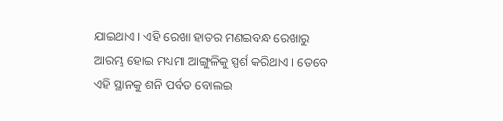ଯାଇଥାଏ । ଏହି ରେଖା ହାତର ମଣଇବନ୍ଧ ରେଖାରୁ ଆରମ୍ଭ ହୋଇ ମଧ୍ୟମା ଆଙ୍ଗୁଳିକୁ ସ୍ପର୍ଶ କରିଥାଏ । ତେବେ ଏହି ସ୍ଥାନକୁ ଶନି ପର୍ବତ ବୋଲଇ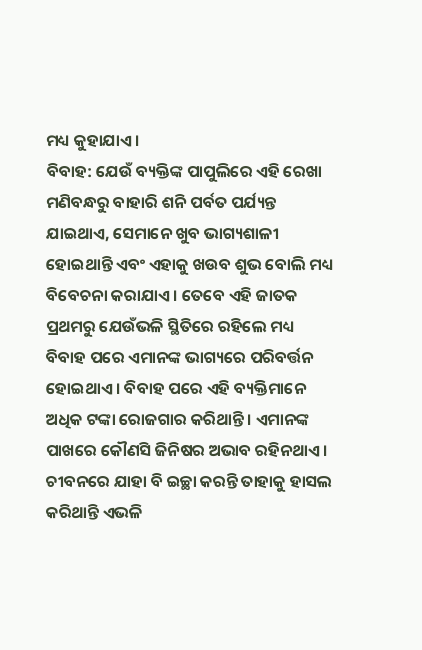ମଧ୍ୟ କୁହାଯାଏ ।
ବିବାହ: ଯେଉଁ ବ୍ୟକ୍ତିଙ୍କ ପାପୁଲିରେ ଏହି ରେଖା ମଣିବନ୍ଧରୁ ବାହାରି ଶନି ପର୍ବତ ପର୍ଯ୍ୟନ୍ତ ଯାଇଥାଏ, ସେମାନେ ଖୁବ ଭାଗ୍ୟଶାଳୀ ହୋଇଥାନ୍ତି ଏବଂ ଏହାକୁ ଖଉବ ଶୁଭ ବୋଲି ମଧ୍ୟ ବିବେଚନା କରାଯାଏ । ତେବେ ଏହି ଜାତକ ପ୍ରଥମରୁ ଯେଉଁଭଳି ସ୍ଥିତିରେ ରହିଲେ ମଧ୍ୟ ବିବାହ ପରେ ଏମାନଙ୍କ ଭାଗ୍ୟରେ ପରିବର୍ତ୍ତନ ହୋଇଥାଏ । ବିବାହ ପରେ ଏହି ବ୍ୟକ୍ତିମାନେ ଅଧିକ ଟଙ୍କା ରୋଜଗାର କରିଥାନ୍ତି । ଏମାନଙ୍କ ପାଖରେ କୌଣସି ଜିନିଷର ଅଭାବ ରହିନଥାଏ । ଚୀବନରେ ଯାହା ବି ଇଚ୍ଛା କରନ୍ତି ତାହାକୁ ହାସଲ କରିଥାନ୍ତି ଏଭଳି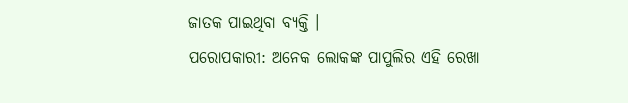ଜାତକ ପାଇଥିବା ବ୍ୟକ୍ତି ।
ପରୋପକାରୀ: ଅନେକ ଲୋକଙ୍କ ପାପୁଲିର ଏହି ରେଖା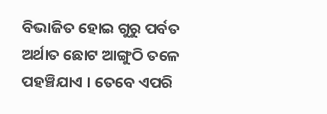ବିଭାଜିତ ହୋଇ ଗୁରୁ ପର୍ବତ ଅର୍ଥାତ ଛୋଟ ଆଙ୍ଗୁଠି ତଳେ ପହଞ୍ଚିଯାଏ । ତେବେ ଏପରି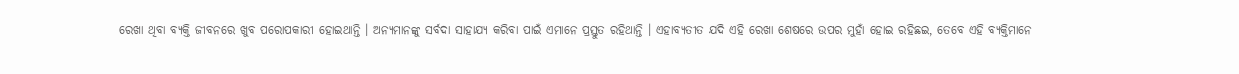ରେଖା ଥିବା ବ୍ୟକ୍ତି ଜୀବନରେ ଖୁବ ପରୋପକାରୀ ହୋଇଥାନ୍ତି । ଅନ୍ୟମାନଙ୍କୁ ସର୍ବଦା ସାହାଯ୍ୟ କରିବା ପାଇଁ ଏମାନେ ପ୍ରସ୍ତୁତ ରହିଥାନ୍ତି । ଏହାବ୍ୟତୀତ ଯଦି ଏହି ରେଖା ଶେଷରେ ଉପର ମୁହାଁ ହୋଇ ରହିଛଇ, ତେବେ ଏହି ବ୍ୟକ୍ତିମାନେ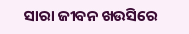ସାରା ଜୀବନ ଖଉସିରେ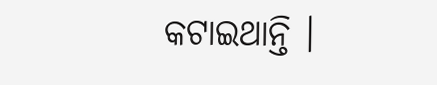କଟାଇଥାନ୍ତି ।